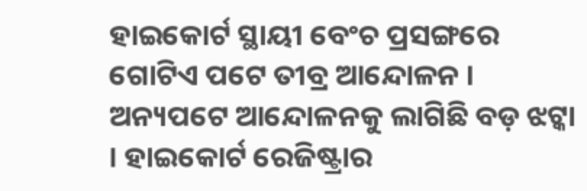ହାଇକୋର୍ଟ ସ୍ଥାୟୀ ବେଂଚ ପ୍ରସଙ୍ଗରେ ଗୋଟିଏ ପଟେ ତୀବ୍ର ଆନ୍ଦୋଳନ । ଅନ୍ୟପଟେ ଆନ୍ଦୋଳନକୁ ଲାଗିଛି ବଡ଼ ଝଟ୍କା । ହାଇକୋର୍ଟ ରେଜିଷ୍ଟ୍ରାର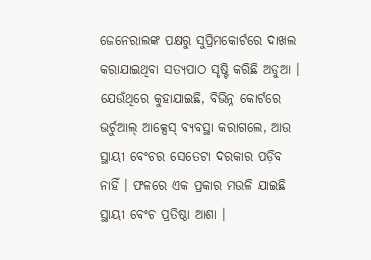ଜେନେରାଲଙ୍କ ପକ୍ଷରୁ ସୁପ୍ରିମକୋର୍ଟରେ ଦାଖଲ କରାଯାଇଥିବା ସତ୍ୟପାଠ ସୃଷ୍ଟି କରିଛି ଅଡୁଆ । ଯେଉଁଥିରେ କୁହାଯାଇଛି, ବିଭିନ୍ନ କୋର୍ଟରେ ଭର୍ଚୁଆଲ୍ ଆକ୍ସେସ୍ ବ୍ୟବସ୍ଥା କରାଗଲେ, ଆଉ ସ୍ଥାୟୀ ବେଂଚର ସେତେଟା ଦରକାର ପଡ଼ିବ ନାହିଁ । ଫଳରେ ଏକ ପ୍ରକାର ମଉଳି ଯାଇଛି ସ୍ଥାୟୀ ବେଂଚ ପ୍ରତିଷ୍ଠା ଆଶା ।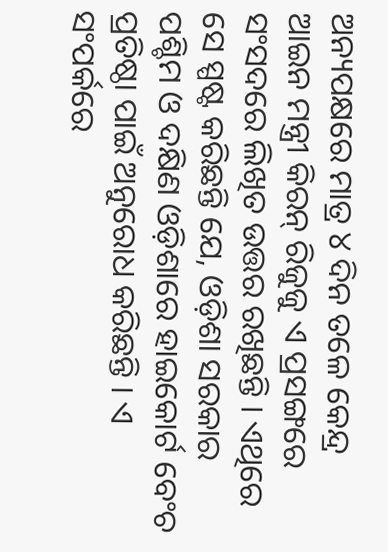ଅନ୍ୟପକ୍ଷରେ ମାତ୍ର ୪ ଦିନ ତଳେ କେନ୍ଦ୍ର ଆଇନ ମନ୍ତ୍ରୀ କିରନ୍ ରିଜୁଜୁ ଏ ପ୍ରସଙ୍ଗରେ ସଂସଦରେ ଲିଖିତ ଉତ୍ତର ରଖିଛନ୍ତି । ଏଥିରେ ସେ ସ୍ପଷ୍ଟ କରିଛନ୍ତି ଯେ, ଓଡ଼ିଶା ସରକାର ପଶ୍ଚିମ ଓ ଦକ୍ଷିଣ ଓଡ଼ିଶାରେ ହାଇକୋର୍ଟ ବେଂଚ ପ୍ରତିଷ୍ଠା ପାଇଁ ଅନୁରୋଧ କରିଛନ୍ତି । ଏ ସଂପର୍କରେ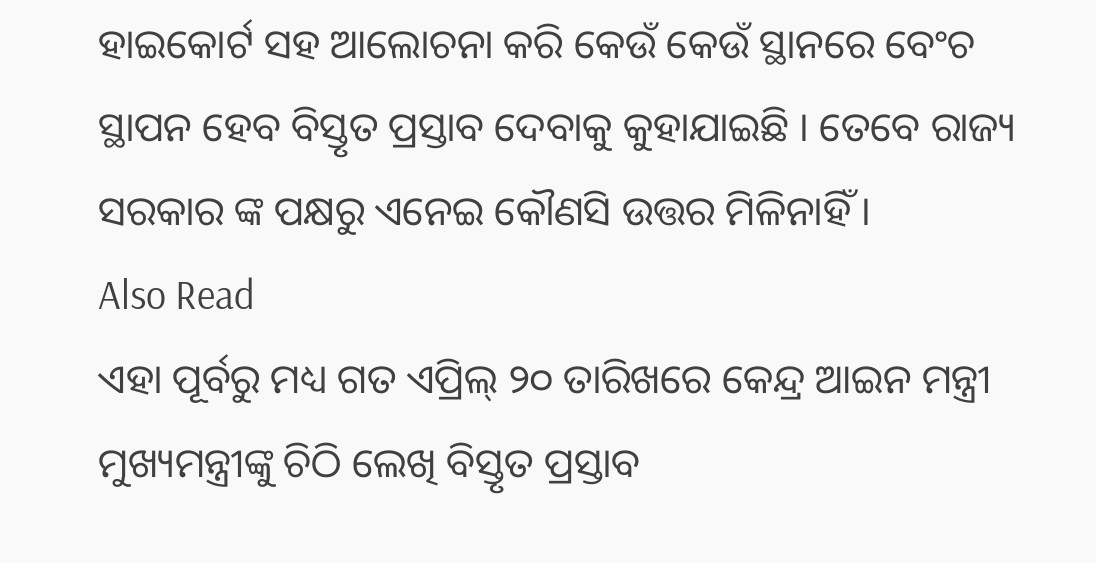ହାଇକୋର୍ଟ ସହ ଆଲୋଚନା କରି କେଉଁ କେଉଁ ସ୍ଥାନରେ ବେଂଚ ସ୍ଥାପନ ହେବ ବିସ୍ତୃତ ପ୍ରସ୍ତାବ ଦେବାକୁ କୁହାଯାଇଛି । ତେବେ ରାଜ୍ୟ ସରକାର ଙ୍କ ପକ୍ଷରୁ ଏନେଇ କୌଣସି ଉତ୍ତର ମିଳିନାହିଁ ।
Also Read
ଏହା ପୂର୍ବରୁ ମଧ୍ୟ ଗତ ଏପ୍ରିଲ୍ ୨୦ ତାରିଖରେ କେନ୍ଦ୍ର ଆଇନ ମନ୍ତ୍ରୀ ମୁଖ୍ୟମନ୍ତ୍ରୀଙ୍କୁ ଚିଠି ଲେଖି ବିସ୍ତୃତ ପ୍ରସ୍ତାବ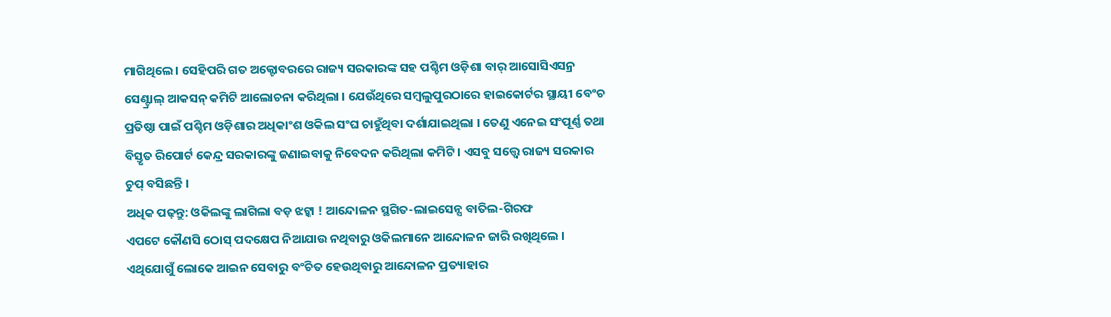ମାଗିଥିଲେ । ସେହିପରି ଗତ ଅକ୍ଟୋବରରେ ରାଜ୍ୟ ସରକାରଙ୍କ ସହ ପଶ୍ଚିମ ଓଡ଼ିଶା ବାର୍ ଆସୋସିଏସନ୍ର ସେଣ୍ଟ୍ରାଲ୍ ଆକସନ୍ କମିଟି ଆଲୋଚନା କରିଥିଲା । ଯେଉଁଥିରେ ସମ୍ବଲୁପୁରଠାରେ ହାଇକୋର୍ଟର ସ୍ଥାୟୀ ବେଂଚ ପ୍ରତିଷ୍ଠା ପାଇଁ ପଶ୍ଚିମ ଓଡ଼ିଶାର ଅଧିକାଂଶ ଓକିଲ ସଂଘ ଚାହୁଁଥିବା ଦର୍ଶାଯାଇଥିଲା । ତେଣୁ ଏନେଇ ସଂପୂର୍ଣ୍ଣ ତଥା ବିସ୍ତୃତ ରିପୋର୍ଟ କେନ୍ଦ୍ର ସରକାରଙ୍କୁ ଜଣାଇବାକୁ ନିବେଦନ କରିଥିଲା କମିଟି । ଏସବୁ ସତ୍ତ୍ୱେ ରାଜ୍ୟ ସରକାର ଚୁପ୍ ବସିଛନ୍ତି ।
ଅଧିକ ପଢ଼ନ୍ତୁ: ଓକିଲଙ୍କୁ ଲାଗିଲା ବଡ଼ ଝଟ୍କା ! ଆନ୍ଦୋଳନ ସ୍ଥଗିତ-ଲାଇସେନ୍ସ ବାତିଲ-ଗିରଫ
ଏପଟେ କୌଣସି ଠୋସ୍ ପଦକ୍ଷେପ ନିଆଯାଉ ନଥିବାରୁ ଓକିଲମାନେ ଆନ୍ଦୋଳନ ଜାରି ରଖିଥିଲେ । ଏଥିଯୋଗୁଁ ଲୋକେ ଆଇନ ସେବାରୁ ବଂଚିତ ହେଉଥିବାରୁ ଆନ୍ଦୋଳନ ପ୍ରତ୍ୟାହାର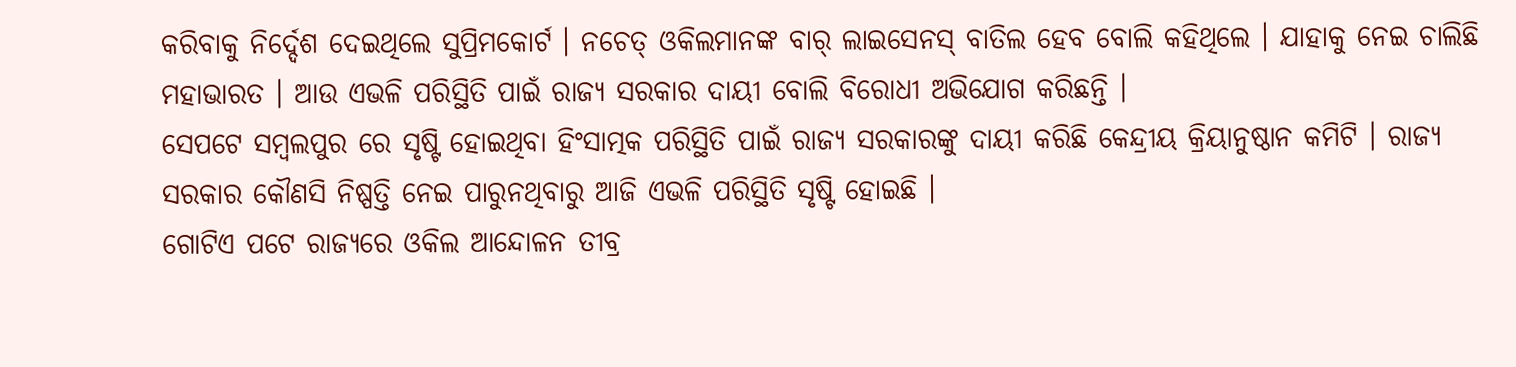କରିବାକୁ ନିର୍ଦ୍ଦେଶ ଦେଇଥିଲେ ସୁପ୍ରିମକୋର୍ଟ । ନଚେତ୍ ଓକିଲମାନଙ୍କ ବାର୍ ଲାଇସେନସ୍ ବାତିଲ ହେବ ବୋଲି କହିଥିଲେ । ଯାହାକୁ ନେଇ ଚାଲିଛି ମହାଭାରତ । ଆଉ ଏଭଳି ପରିସ୍ଥିତି ପାଇଁ ରାଜ୍ୟ ସରକାର ଦାୟୀ ବୋଲି ବିରୋଧୀ ଅଭିଯୋଗ କରିଛନ୍ତି ।
ସେପଟେ ସମ୍ବଲପୁର ରେ ସୃଷ୍ଟି ହୋଇଥିବା ହିଂସାତ୍ମକ ପରିସ୍ଥିତି ପାଇଁ ରାଜ୍ୟ ସରକାରଙ୍କୁ ଦାୟୀ କରିଛି କେନ୍ଦ୍ରୀୟ କ୍ରିୟାନୁଷ୍ଠାନ କମିଟି । ରାଜ୍ୟ ସରକାର କୌଣସି ନିଷ୍ପତ୍ତି ନେଇ ପାରୁନଥିବାରୁ ଆଜି ଏଭଳି ପରିସ୍ଥିତି ସୃଷ୍ଟି ହୋଇଛି ।
ଗୋଟିଏ ପଟେ ରାଜ୍ୟରେ ଓକିଲ ଆନ୍ଦୋଳନ ତୀବ୍ର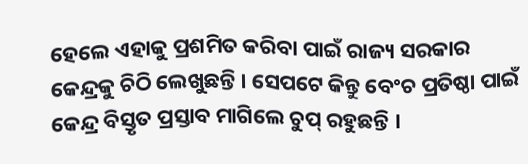ହେଲେ ଏହାକୁ ପ୍ରଶମିତ କରିବା ପାଇଁ ରାଜ୍ୟ ସରକାର କେନ୍ଦ୍ରକୁ ଚିଠି ଲେଖୁଛନ୍ତି । ସେପଟେ କିନ୍ତୁ ବେଂଚ ପ୍ରତିଷ୍ଠା ପାଇଁ କେନ୍ଦ୍ର ବିସ୍ତୃତ ପ୍ରସ୍ତାବ ମାଗିଲେ ଚୁପ୍ ରହୁଛନ୍ତି ।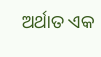ଅର୍ଥାତ ଏକ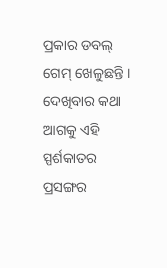ପ୍ରକାର ଡବଲ୍ ଗେମ୍ ଖେଳୁଛନ୍ତି । ଦେଖିବାର କଥା ଆଗକୁ ଏହି ସ୍ପର୍ଶକାତର ପ୍ରସଙ୍ଗର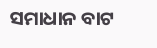ସମାଧାନ ବାଟ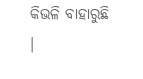କିଭଳି ବାହାରୁଛି ।